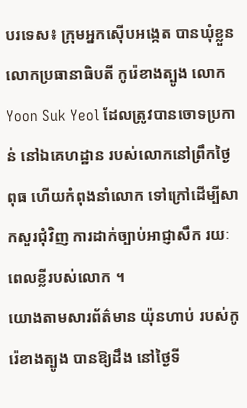បរទេស៖ ក្រុមអ្នកស៊ើបអង្កេត បានឃុំខ្លួន លោកប្រធានាធិបតី កូរ៉េខាងត្បូង លោក Yoon Suk Yeol ដែលត្រូវបានចោទប្រកាន់ នៅឯគេហដ្ឋាន របស់លោកនៅព្រឹកថ្ងៃពុធ ហើយកំពុងនាំលោក ទៅក្រៅដើម្បីសាកសួរជុំវិញ ការដាក់ច្បាប់អាជ្ញាសឹក រយៈពេលខ្លីរបស់លោក ។
យោងតាមសារព័ត៌មាន យ៉ុនហាប់ របស់កូរ៉េខាងត្បូង បានឱ្យដឹង នៅថ្ងៃទី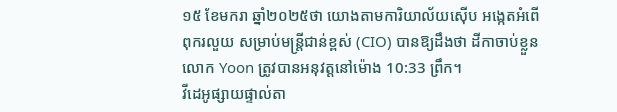១៥ ខែមករា ឆ្នាំ២០២៥ថា យោងតាមការិយាល័យស៊ើប អង្កេតអំពើពុករលួយ សម្រាប់មន្ត្រីជាន់ខ្ពស់ (CIO) បានឱ្យដឹងថា ដីកាចាប់ខ្លួន លោក Yoon ត្រូវបានអនុវត្តនៅម៉ោង 10:33 ព្រឹក។
វីដេអូផ្សាយផ្ទាល់តា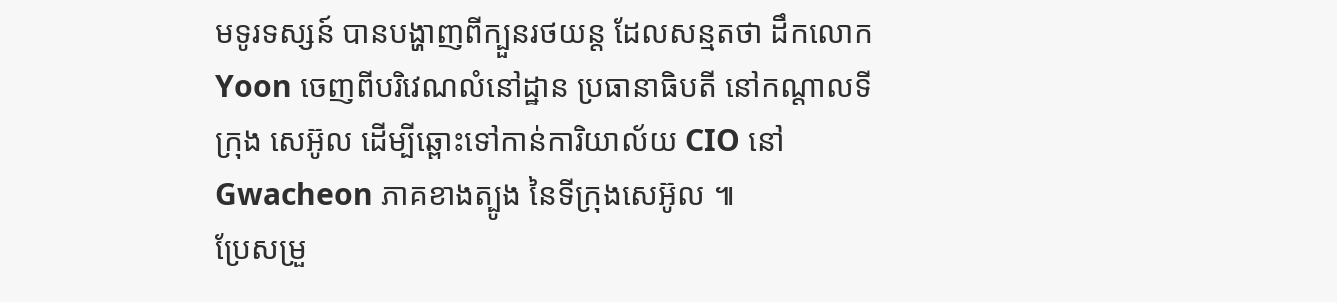មទូរទស្សន៍ បានបង្ហាញពីក្បួនរថយន្ត ដែលសន្មតថា ដឹកលោក Yoon ចេញពីបរិវេណលំនៅដ្ឋាន ប្រធានាធិបតី នៅកណ្តាលទីក្រុង សេអ៊ូល ដើម្បីឆ្ពោះទៅកាន់ការិយាល័យ CIO នៅ Gwacheon ភាគខាងត្បូង នៃទីក្រុងសេអ៊ូល ៕
ប្រែសម្រួ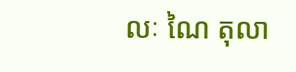លៈ ណៃ តុលា